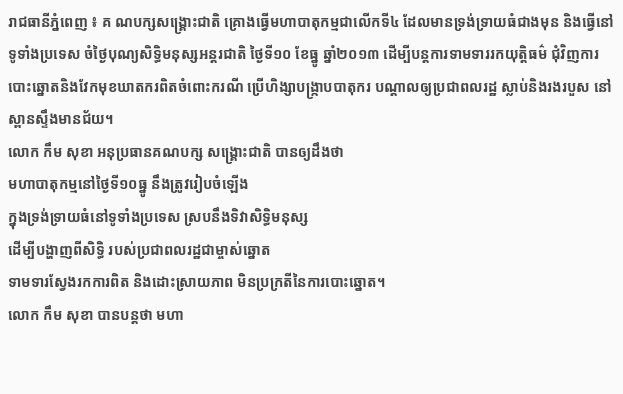រាជធានីភ្នំពេញ ៖ គ ណបក្សសង្គ្រោះជាតិ គ្រោងធ្វើមហាបាតុកម្មជាលើកទី៤ ដែលមានទ្រង់ទ្រាយធំជាងមុន និងធ្វើនៅទូទាំងប្រទេស ចំថ្ងៃបុណ្យសិទ្ធិមនុស្សអន្តរជាតិ ថ្ងៃទី១០ ខែធ្នូ ឆ្នាំ២០១៣ ដើម្បីបន្តការទាមទាររកយុត្តិធម៌ ជុំវិញការបោះឆ្នោតនិងវែកមុខឃាតករពិតចំពោះករណី ប្រើហិង្សាបង្ក្រាបបាតុករ បណ្តាលឲ្យប្រជាពលរដ្ឋ ស្លាប់និងរងរបួស នៅស្ពានស្ទឹងមានជ័យ។
លោក កឹម សុខា អនុប្រធានគណបក្ស សង្គ្រោះជាតិ បានឲ្យដឹងថា
មហាបាតុកម្មនៅថ្ងៃទី១០ធ្នូ នឹងត្រូវរៀបចំឡើង
ក្នុងទ្រង់ទ្រាយធំនៅទូទាំងប្រទេស ស្របនឹងទិវាសិទ្ធិមនុស្ស
ដើម្បីបង្ហាញពីសិទ្ធិ របស់ប្រជាពលរដ្ឋជាម្ចាស់ឆ្នោត
ទាមទារស្វែងរកការពិត និងដោះស្រាយភាព មិនប្រក្រតីនៃការបោះឆ្នោត។
លោក កឹម សុខា បានបន្តថា មហា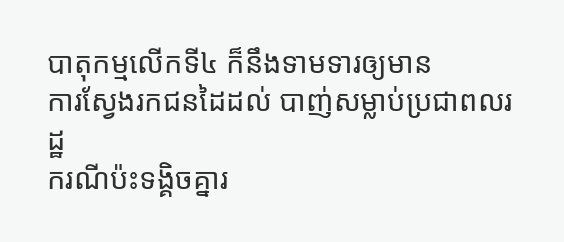បាតុកម្មលើកទី៤ ក៏នឹងទាមទារឲ្យមាន
ការស្វែងរកជនដៃដល់ បាញ់សម្លាប់ប្រជាពលរដ្ឋ
ករណីប៉ះទង្គិចគ្នារ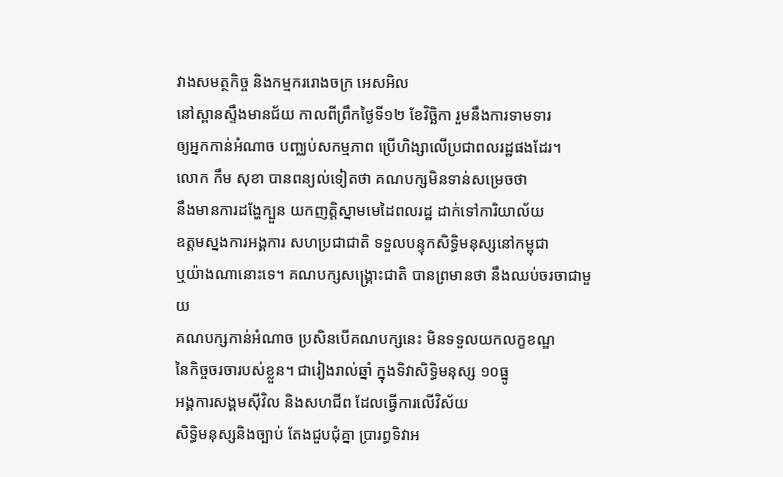វាងសមត្ថកិច្ច និងកម្មកររោងចក្រ អេសអិល
នៅស្ពានស្ទឹងមានជ័យ កាលពីព្រឹកថ្ងៃទី១២ ខែវិច្ឆិកា រួមនឹងការទាមទារ
ឲ្យអ្នកកាន់អំណាច បញ្ឈប់សកម្មភាព ប្រើហិង្សាលើប្រជាពលរដ្ឋផងដែរ។
លោក កឹម សុខា បានពន្យល់ទៀតថា គណបក្សមិនទាន់សម្រេចថា
នឹងមានការដង្ហែក្បួន យកញត្តិស្នាមមេដៃពលរដ្ឋ ដាក់ទៅការិយាល័យ
ឧត្តមស្នងការអង្គការ សហប្រជាជាតិ ទទួលបន្ទុកសិទ្ធិមនុស្សនៅកម្ពុជា
ឬយ៉ាងណានោះទេ។ គណបក្សសង្គ្រោះជាតិ បានព្រមានថា នឹងឈប់ចរចាជាមួយ
គណបក្សកាន់អំណាច ប្រសិនបើគណបក្សនេះ មិនទទួលយកលក្ខខណ្ឌ
នៃកិច្ចចរចារបស់ខ្លួន។ ជារៀងរាល់ឆ្នាំ ក្នុងទិវាសិទ្ធិមនុស្ស ១០ធ្នូ
អង្គការសង្គមស៊ីវិល និងសហជីព ដែលធ្វើការលើវិស័យ
សិទ្ធិមនុស្សនិងច្បាប់ តែងជួបជុំគ្នា ប្រារព្ធទិវាអ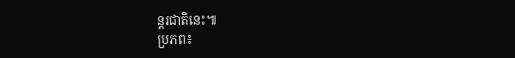ន្តរជាតិនេះ៕
ប្រភព៖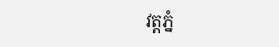វត្តភ្នំ